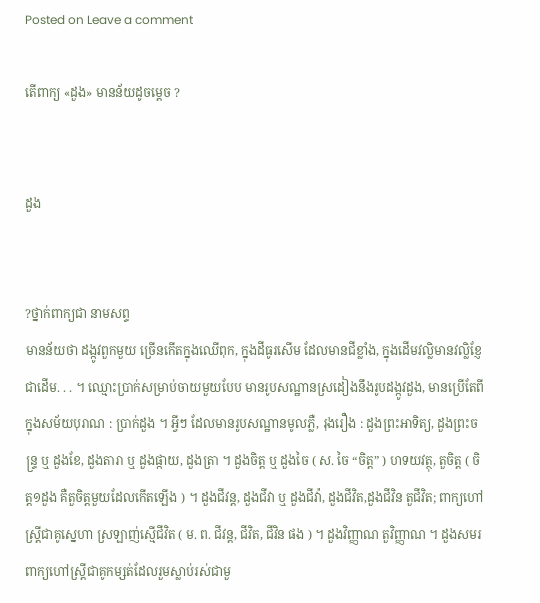Posted on Leave a comment

តើពាក្យ «ដួង» មានន័យដូចម្ដេច ?


ដួង


?ថ្នាក់ពាក្យជា នាមសព្ទ
មានន័យថា ដង្កូវពួកមួយ ច្រើនកើតក្នុងឈើពុក, ក្នុងដីធូរសើម ដែលមានជីខ្លាំង, ក្នុងដើមវល្លិមានវល្លិខ្ញែជាដើម. . . ។ ឈ្មោះប្រាក់សម្រាប់ចាយមួយបែប មានរូបសណ្ឋានស្រដៀងនឹងរូបដង្កូវដួង, មានប្រើតែពីក្នុងសម័យបុរាណ : ប្រាក់ដួង ។ អ្វីៗ ដែលមានរូបសណ្ឋានមូលភ្លឺ, រុងរឿង : ដួងព្រះអាទិត្យ, ដួងព្រះចន្រ្ទ ឬ ដួងខែ, ដួងតារា ឬ ដួងផ្កាយ, ដួងត្រា ។ ដួងចិត្ត ឬ ដួងចៃ ( ស. ចៃ “ចិត្ត” ) ហទយវត្ថុ, តួចិត្ត ( ចិត្ត១ដួង គឺតួចិត្តមួយដែលកើតឡើង ) ។ ដួងជីវន្ត, ដួងជីវា ឬ ដួងជីវ៉ា, ដួងជីវិត,ដួងជីវិន តួជីវិត; ពាក្យហៅស្ត្រីជាគូស្នេហា ស្រឡាញ់ស្មើជីវិត ( ម. ព. ជីវន្ត, ជីវិត, ជីវិន ផង ) ។ ដួងវិញ្ញាណ តួវិញ្ញាណ ។ ដួងសមរ ពាក្យហៅស្ត្រីជាគូកម្សត់ដែលរួមស្លាប់រស់ជាមួ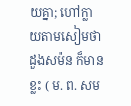យគ្នា; ហៅក្លាយតាមសៀមថា ដួងសម៉ន ក៏មានខ្លះ ( ម. ព. សម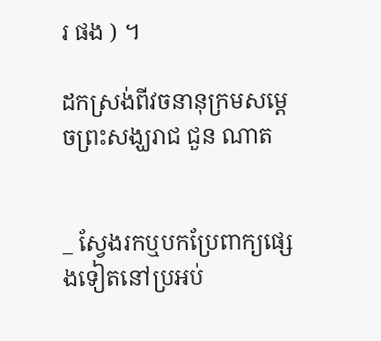រ ផង ) ។

ដកស្រង់ពីវចនានុក្រមសម្ដេចព្រះសង្ឃរាជ ជួន ណាត


_ ស្វែងរកឬបកប្រែពាក្យផ្សេងទៀតនៅប្រអប់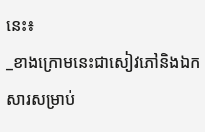នេះ៖
_ខាងក្រោមនេះជាសៀវភៅនិងឯកសារសម្រាប់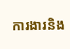ការងារនិង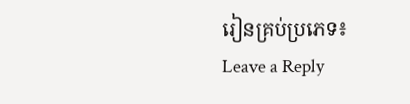រៀនគ្រប់ប្រភេទ៖
Leave a Reply